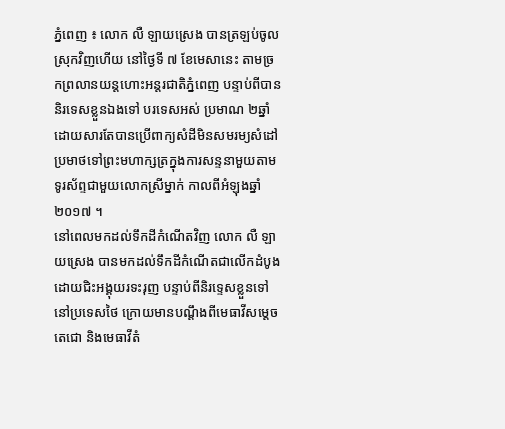ភ្នំពេញ ៖ លោក លឺ ឡាយស្រេង បានត្រឡប់ចូលស្រុកវិញហើយ នៅថ្ងៃទី ៧ ខែមេសានេះ តាមច្រកព្រលានយន្តហោះអន្តរជាតិភ្នំពេញ បន្ទាប់ពីបាននិរទេសខ្លួនឯងទៅ បរទេសអស់ ប្រមាណ ២ឆ្នាំ ដោយសារតែបានប្រើពាក្យសំដីមិនសមរម្យសំដៅប្រមាថទៅព្រះមហាក្សត្រក្នុងការសន្ទនាមួយតាម ទូរស័ព្ទជាមួយលោកស្រីម្នាក់ កាលពីអំឡុងឆ្នាំ ២០១៧ ។
នៅពេលមកដល់ទឹកដីកំណើតវិញ លោក លឺ ឡាយស្រេង បានមកដល់ទឹកដីកំណើតជាលើកដំបូង ដោយជិះអង្គុយរទះរុញ បន្ទាប់ពីនិរទ្ទេសខ្លួនទៅនៅប្រទេសថៃ ក្រោយមានបណ្តឹងពីមេធាវីសម្តេចតេជោ និងមេធាវីតំ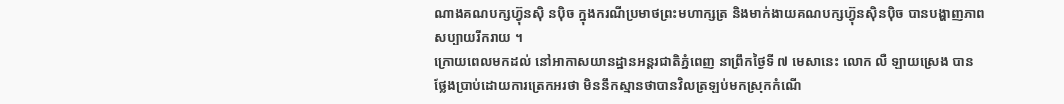ណាងគណបក្សហ្វ៊ុនស៊ិ នប៉ិច ក្នុងករណីប្រមាថព្រះមហាក្សត្រ និងមាក់ងាយគណបក្សហ្វ៊ុនស៊ិនប៉ិច បានបង្ហាញភាពសប្បាយរីករាយ ។
ក្រោយពេលមកដល់ នៅអាកាសយានដ្ឋានអន្តរជាតិភ្នំពេញ នាព្រឹកថ្ងៃទី ៧ មេសានេះ លោក លឺ ឡាយស្រេង បានថ្លែងប្រាប់ដោយការត្រេកអរថា មិននឹកស្មានថាបានវិលត្រឡប់មកស្រុកកំណើ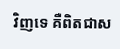វិញទេ គឺពិតជាស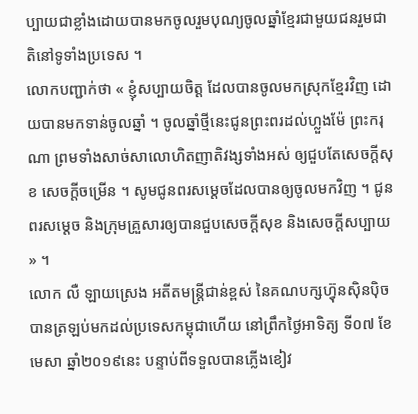ប្បាយជាខ្លាំងដោយបានមកចូលរួមបុណ្យចូលឆ្នាំខ្មែរជាមួយជនរួមជាតិនៅទូទាំងប្រទេស ។
លោកបញ្ជាក់ថា « ខ្ញុំសប្បាយចិត្ត ដែលបានចូលមកស្រុកខ្មែរវិញ ដោយបានមកទាន់ចូលឆ្នាំ ។ ចូលឆ្នាំថ្មីនេះជូនព្រះពរដល់ហ្លួងម៉ែ ព្រះករុណា ព្រមទាំងសាច់សាលោហិតញាតិវង្សទាំងអស់ ឲ្យជួបតែសេចក្តីសុខ សេចក្តីចម្រើន ។ សូមជូនពរសម្តេចដែលបានឲ្យចូលមកវិញ ។ ជូនពរសម្តេច និងក្រុមគ្រួសារឲ្យបានជួបសេចក្តីសុខ និងសេចក្តីសប្បាយ » ។
លោក លឺ ឡាយស្រេង អតីតមន្ត្រីជាន់ខ្ពស់ នៃគណបក្សហ្វ៊ុនស៊ិនប៉ិច បានត្រឡប់មកដល់ប្រទេសកម្ពុជាហើយ នៅព្រឹកថ្ងៃអាទិត្យ ទី០៧ ខែមេសា ឆ្នាំ២០១៩នេះ បន្ទាប់ពីទទួលបានភ្លើងខៀវ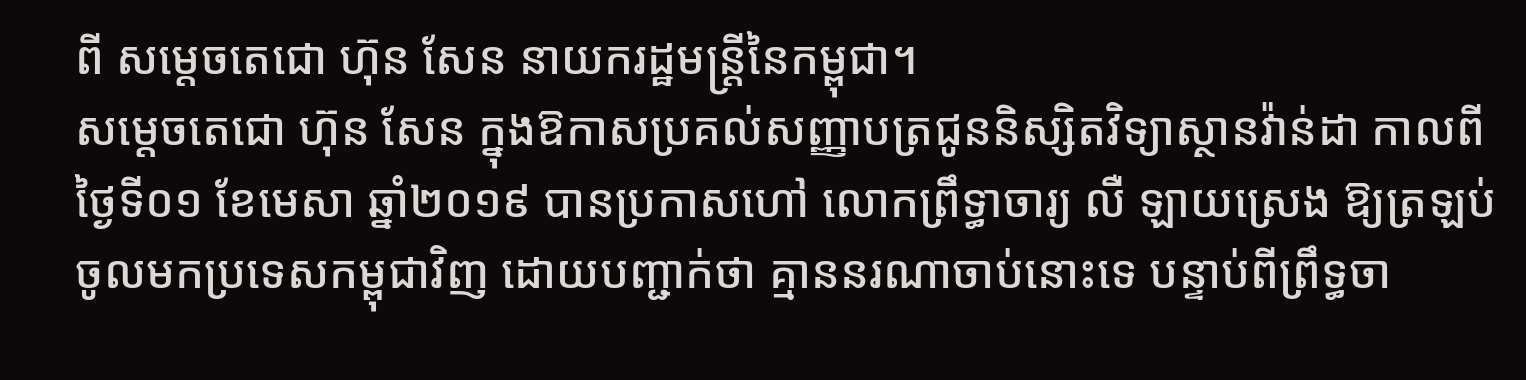ពី សម្តេចតេជោ ហ៊ុន សែន នាយករដ្ឋមន្ត្រីនៃកម្ពុជា។
សម្តេចតេជោ ហ៊ុន សែន ក្នុងឱកាសប្រគល់សញ្ញាបត្រជូននិស្សិតវិទ្យាស្ថានវ៉ាន់ដា កាលពីថ្ងៃទី០១ ខែមេសា ឆ្នាំ២០១៩ បានប្រកាសហៅ លោកព្រឹទ្ធាចារ្យ លឺ ឡាយស្រេង ឱ្យត្រឡប់ចូលមកប្រទេសកម្ពុជាវិញ ដោយបញ្ជាក់ថា គ្មាននរណាចាប់នោះទេ បន្ទាប់ពីព្រឹទ្ធចា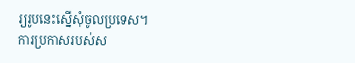រ្យរូបនេះស្នើសុំចូលប្រទេស។
ការប្រកាសរបស់ស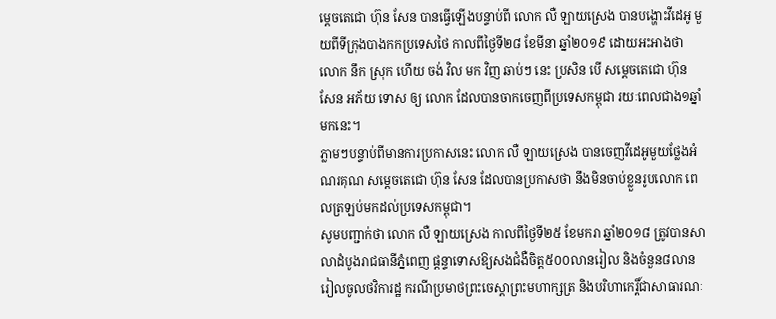ម្តេចតេជោ ហ៊ុន សែន បានធ្វើឡើងបន្ទាប់ពី លោក លឺ ឡាយស្រេង បានបង្ហោះវីដេអូ មួយពីទីក្រុងបាងកកប្រទេសថៃ កាលពីថ្ងៃទី២៨ ខែមីនា ឆ្នាំ២០១៩ ដោយអះអាងថា លោក នឹក ស្រុក ហើយ ចង់ វិល មក វិញ ឆាប់ៗ នេះ ប្រសិន បើ សម្តេចតេជោ ហ៊ុន សែន អភ័យ ទោស ឲ្យ លោក ដែលបានចាកចេញពីប្រទេសកម្ពុជា រយៈពេលជាង១ឆ្នាំមកនេះ។
ភ្លាមៗបន្ទាប់ពីមានការប្រកាសនេះ លោក លឺ ឡាយស្រេង បានចេញវីដេអូមួយថ្លែងអំណរគុណ សម្តេចតេជោ ហ៊ុន សែន ដែលបានប្រកាសថា នឹងមិនចាប់ខ្លួនរូបលោក ពេលត្រឡប់មកដល់ប្រទេសកម្ពុជា។
សូមបញ្ជាក់ថា លោក លឺ ឡាយស្រេង កាលពីថ្ងៃទី២៥ ខែមករា ឆ្នាំ២០១៨ ត្រូវបានសាលាដំបូងរាជធានីភ្នំពេញ ផ្តន្ទាទោសឱ្យសងជំងឺចិត្ត៥០០លានរៀល និងចំនួន៨លានរៀលចូលថវិការដ្ឋ ករណីប្រមាថព្រះចេស្តាព្រះមហាក្សត្រ និងបរិហាកេរ្តិ៍ជាសាធារណៈ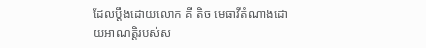ដែលប្តឹងដោយលោក គី តិច មេធាវីតំណាងដោយអាណត្តិរបស់ស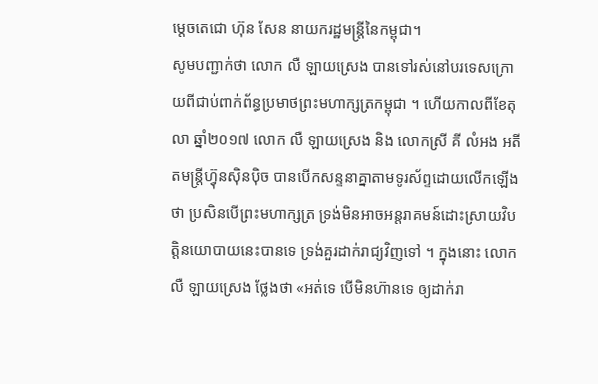ម្តេចតេជោ ហ៊ុន សែន នាយករដ្ឋមន្ត្រីនៃកម្ពុជា។
សូមបញ្ជាក់ថា លោក លឺ ឡាយស្រេង បានទៅរស់នៅបរទេសក្រោយពីជាប់ពាក់ព័ន្ធប្រមាថព្រះមហាក្សត្រកម្ពុជា ។ ហើយកាលពីខែតុលា ឆ្នាំ២០១៧ លោក លឺ ឡាយស្រេង និង លោកស្រី គី លំអង អតីតមន្ត្រីហ្វ៊ុនស៊ិនប៉ិច បានបើកសន្ទនាគ្នាតាមទូរស័ព្ទដោយលើកឡើងថា ប្រសិនបើព្រះមហាក្សត្រ ទ្រង់មិនអាចអន្តរាគមន៍ដោះស្រាយវិបត្តិនយោបាយនេះបានទេ ទ្រង់គួរដាក់រាជ្យវិញទៅ ។ ក្នុងនោះ លោក លឺ ឡាយស្រេង ថ្លែងថា «អត់ទេ បើមិនហ៊ានទេ ឲ្យដាក់រា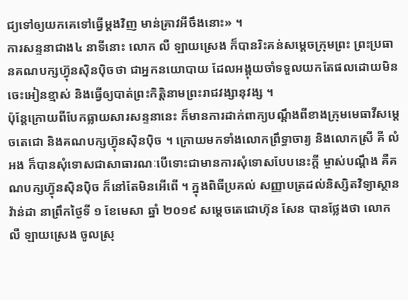ជ្យទៅឲ្យយកគេទៅធ្វើម្តងវិញ មាន់គ្រាវអីចឹងនោះ» ។
ការសន្ទនាជាង៤ នាទីនោះ លោក លឺ ឡាយស្រេង ក៏បានរិះគន់សម្ដេចក្រុមព្រះ ព្រះប្រធានគណបក្សហ្វ៊ុនស៊ិនប៉ិចថា ជាអ្នកនយោបាយ ដែលអង្គុយចាំទទួលយកតែផលដោយមិនចេះអៀនខ្មាស់ និងធ្វើឲ្យបាត់ព្រះកិត្តិនាមព្រះរាជវង្សានុវង្ស ។
ប៉ុន្តែក្រោយពីបែកធ្លាយសារសន្ទនានេះ ក៏មានការដាក់ពាក្យបណ្តឹងពីខាងក្រុមមេធាវីសម្តេចតេជោ និងគណបក្សហ្វ៊ុនស៊ិនប៉ិច ។ ក្រោយមកទាំងលោកព្រឹទ្ធាចារ្យ និងលោកស្រី គី លំអង ក៏បានសុំទោសជាសាធារណៈបើទោះជាមានការសុំទោសបែបនេះក្តី ម្ចាស់បណ្ដឹង គឺគណបក្សហ្វ៊ុនស៊ិនប៉ិច ក៏នៅតែមិនអើពើ ។ ក្នុងពិធីប្រគល់ សញ្ញាបត្រដល់និស្សិតវិទ្យាស្ថានវ៉ាន់ដា នាព្រឹកថ្ងៃទី ១ ខែមេសា ឆ្នាំ ២០១៩ សម្តេចតេជោហ៊ុន សែន បានថ្លែងថា លោក លឺ ឡាយស្រេង ចូលស្រុ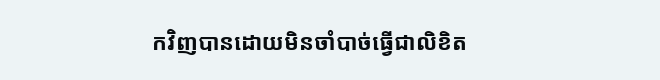កវិញបានដោយមិនចាំបាច់ធ្វើជាលិខិត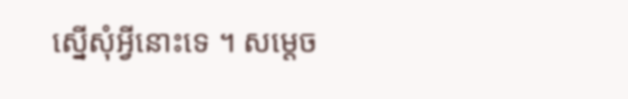ស្នើសុំអ្វីនោះទេ ។ សម្តេច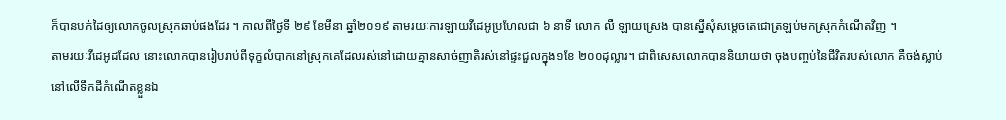ក៏បានបក់ដៃឲ្យលោកចូលស្រុកឆាប់ផងដែរ ។ កាលពីថ្ងៃទី ២៩ ខែមីនា ឆ្នាំ២០១៩ តាមរយៈការឡាយវីដេអូប្រហែលជា ៦ នាទី លោក លឺ ឡាយស្រេង បានស្នើសុំសម្តេចតេជោត្រឡប់មកស្រុកកំណើតវិញ ។
តាមរយៈវីដេអូដដែល នោះលោកបានរៀបរាប់ពីទុក្ខលំបាកនៅស្រុកគេដែលរស់នៅដោយគ្មានសាច់ញាតិរស់នៅផ្ទះជួលក្នុង១ខែ ២០០ដុល្លារ។ ជាពិសេសលោកបាននិយាយថា ចុងបញ្ចប់នៃជីវិតរបស់លោក គឺចង់ស្លាប់នៅលើទឹកដីកំណើតខ្លួនឯ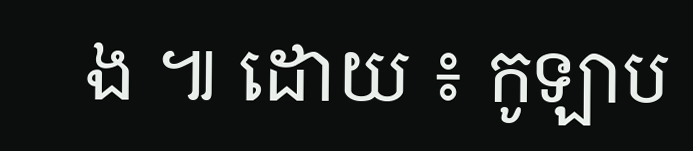ង ៕ ដោយ ៖ កូឡាប